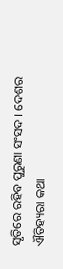ସୃତିରେ ରହିବ ପୁରୁଣା ସଂସଦ । ଦେଶର ଐତିହ୍ୟରା କଥା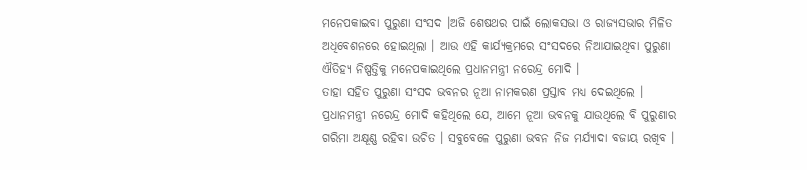ମନେପକାଇବା ପୁରୁଣା ସଂସଦ ।ଅଜି ଶେଷଥର ପାଇଁ ଲୋକସଭା ଓ ରାଜ୍ୟସଭାର ମିଳିତ ଅଧିବେଶନରେ ହୋଇଥିଲା । ଆଉ ଏହି କାର୍ଯ୍ୟକ୍ରମରେ ସଂସଦରେ ନିଆଯାଇଥିବା ପୁରୁଣା ଐତିହ୍ୟ ନିଷ୍ପତ୍ତିକୁ ମନେପକାଇଥିଲେ ପ୍ରଧାନମନ୍ତ୍ରୀ ନରେନ୍ଦ୍ର ମୋଦି ।
ତାହା ସହିତ ପୁରୁଣା ସଂସଦ ଭବନର ନୂଆ ନାମକରଣ ପ୍ରସ୍ତାବ ମଧ୍ୟ ଦେଇଥିଲେ । ପ୍ରଧାନମନ୍ତ୍ରୀ ନରେନ୍ଦ୍ର ମୋଦି କହିଥିଲେ ଯେ, ଆମେ ନୂଆ ଭବନକୁ ଯାଉଥିଲେ ବି ପୁରୁଣାର ଗରିମା ଅକ୍ଷୂଣ୍ଣ ରହିବା ଉଚିତ । ସବୁବେଳେ ପୁରୁଣା ଭବନ ନିଜ ମର୍ଯ୍ୟାଦା ବଜାୟ ରଖିବ ।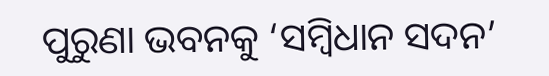ପୁରୁଣା ଭବନକୁ ‘ସମ୍ବିଧାନ ସଦନ’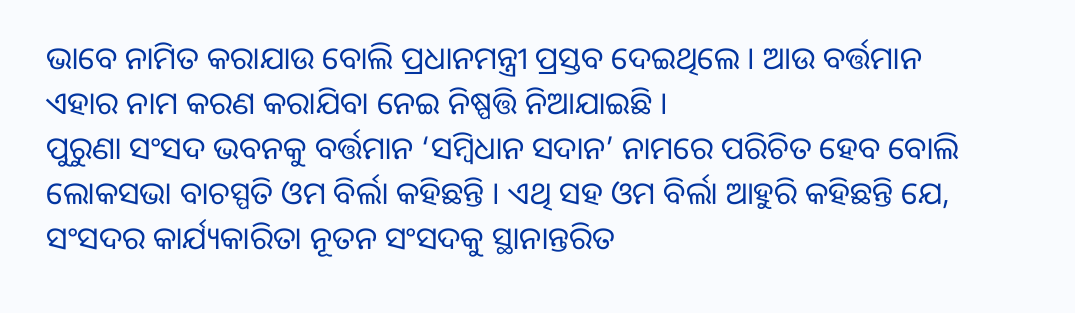ଭାବେ ନାମିତ କରାଯାଉ ବୋଲି ପ୍ରଧାନମନ୍ତ୍ରୀ ପ୍ରସ୍ତବ ଦେଇଥିଲେ । ଆଉ ବର୍ତ୍ତମାନ ଏହାର ନାମ କରଣ କରାଯିବା ନେଇ ନିଷ୍ପତ୍ତି ନିଆଯାଇଛି ।
ପୁରୁଣା ସଂସଦ ଭବନକୁ ବର୍ତ୍ତମାନ ‘ସମ୍ବିଧାନ ସଦାନ’ ନାମରେ ପରିଚିତ ହେବ ବୋଲି ଲୋକସଭା ବାଚସ୍ପତି ଓମ ବିର୍ଲା କହିଛନ୍ତି । ଏଥି ସହ ଓମ ବିର୍ଲା ଆହୁରି କହିଛନ୍ତି ଯେ, ସଂସଦର କାର୍ଯ୍ୟକାରିତା ନୂତନ ସଂସଦକୁ ସ୍ଥାନାନ୍ତରିତ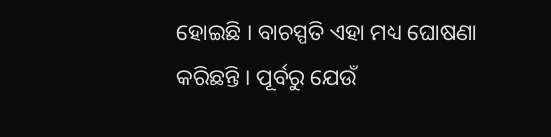ହୋଇଛି । ବାଚସ୍ପତି ଏହା ମଧ୍ୟ ଘୋଷଣା କରିଛନ୍ତି । ପୂର୍ବରୁ ଯେଉଁ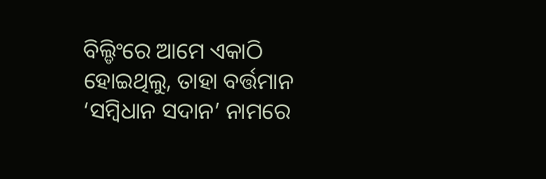ବିଲ୍ଡିଂରେ ଆମେ ଏକାଠି ହୋଇଥିଲୁ, ତାହା ବର୍ତ୍ତମାନ ‘ସମ୍ବିଧାନ ସଦାନ’ ନାମରେ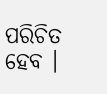ପରିଚିତ ହେବ ।